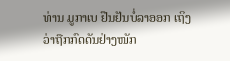ທ່ານ ມູກາເບ ຢືນຢັນບໍ່ລາອອກ ເຖິງວ່າຖືກກົດດັນຢ່າງໜັກ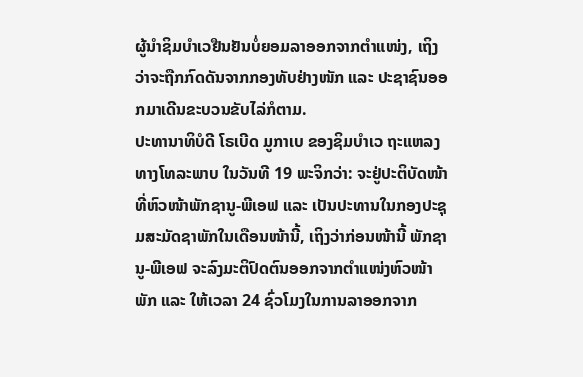ຜູ້ນຳຊິມບຳເວຢືນຢັນບໍ່ຍອມລາອອກຈາກຕຳແໜ່ງ, ເຖິງວ່າຈະຖືກກົດດັນຈາກກອງທັບຢ່າງໜັກ ແລະ ປະຊາຊົນອອກມາເດີນຂະບວນຂັບໄລ່ກໍຕາມ.
ປະທານາທິບໍດີ ໂຣເບີດ ມູກາເບ ຂອງຊິມບຳເວ ຖະແຫລງທາງໂທລະພາບ ໃນວັນທີ 19 ພະຈິກວ່າ: ຈະຢູ່ປະຕິບັດໜ້າທີ່ຫົວໜ້າພັກຊານູ-ພີເອຟ ແລະ ເປັນປະທານໃນກອງປະຊຸມສະມັດຊາພັກໃນເດືອນໜ້ານີ້, ເຖິງວ່າກ່ອນໜ້ານີ້ ພັກຊານູ-ພີເອຟ ຈະລົງມະຕິປົດຕົນອອກຈາກຕຳແໜ່ງຫົວໜ້າພັກ ແລະ ໃຫ້ເວລາ 24 ຊົ່ວໂມງໃນການລາອອກຈາກ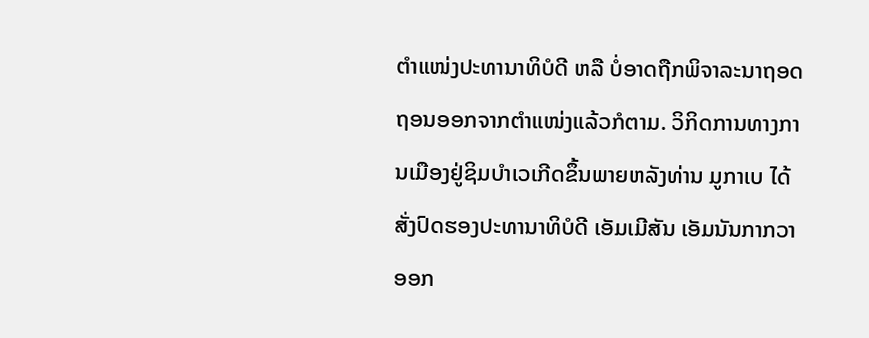ຕຳແໜ່ງປະທານາທິບໍດີ ຫລື ບໍ່ອາດຖືກພິຈາລະນາຖອດຖອນອອກຈາກຕຳແໜ່ງແລ້ວກໍຕາມ. ວິກິດການທາງການເມືອງຢູ່ຊິມບຳເວເກີດຂຶ້ນພາຍຫລັງທ່ານ ມູກາເບ ໄດ້ສັ່ງປົດຮອງປະທານາທິບໍດີ ເອັມເມີສັນ ເອັມນັນກາກວາ ອອກ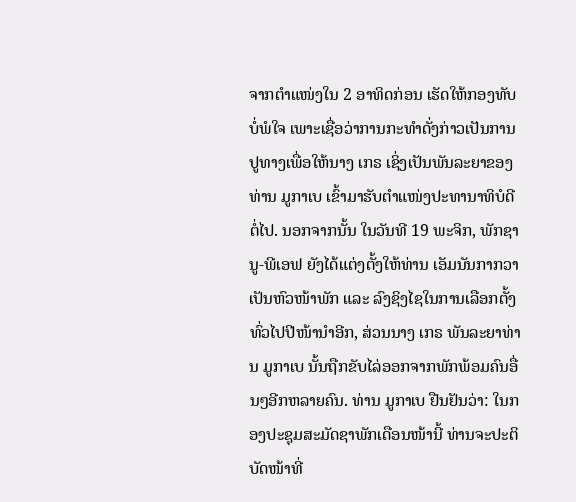ຈາກຕຳແໜ່ງໃນ 2 ອາທິດກ່ອນ ເຮັດໃຫ້ກອງທັບບໍ່ພໍໃຈ ເພາະເຊື່ອວ່າການກະທຳດັ່ງກ່າວເປັນການປູທາງເພື່ອໃຫ້ນາງ ເກຣ ເຊິ່ງເປັນພັນລະຍາຂອງທ່ານ ມູກາເບ ເຂົ້າມາຮັບຕຳແໜ່ງປະທານາທິບໍດີຕໍ່ໄປ. ນອກຈາກນັ້ນ ໃນວັນທີ 19 ພະຈິກ, ພັກຊານູ-ພີເອຟ ຍັງໄດ້ແຕ່ງຕັ້ງໃຫ້ທ່ານ ເອັມນັນກາກວາ ເປັນຫົວໜ້າພັກ ແລະ ລົງຊິງໄຊໃນການເລືອກຕັ້ງທົ່ວໄປປີໜ້ານຳອີກ, ສ່ວນນາງ ເກຣ ພັນລະຍາທ່ານ ມູກາເບ ນັ້ນຖືກຂັບໄລ່ອອກຈາກພັກພ້ອມຄົນອື່ນໆອີກຫລາຍຄົນ. ທ່ານ ມູກາເບ ຢືນຢັນວ່າ: ໃນກອງປະຊຸມສະມັດຊາພັກເດືອນໜ້ານີ້ ທ່ານຈະປະຕິບັດໜ້າທີ່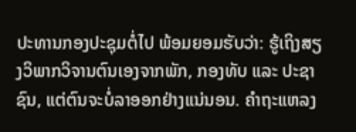ປະທານກອງປະຊຸມຕໍ່ໄປ ພ້ອມຍອມຮັບວ່າ: ຮູ້ເຖິງສຽງວິພາກວິຈານຕົນເອງຈາກພັກ, ກອງທັບ ແລະ ປະຊາຊົນ, ແຕ່ຕົນຈະບໍ່ລາອອກຢ່າງແນ່ນອນ. ຄຳຖະແຫລງ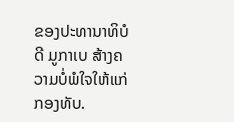ຂອງປະທານາທິບໍດີ ມູກາເບ ສ້າງຄວາມບໍ່ພໍໃຈໃຫ້ແກ່ກອງທັບ.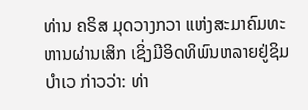ທ່ານ ຄຣິສ ມຸດວາງກວາ ແຫ່ງສະມາຄົມທະຫານຜ່ານເສິກ ເຊິ່ງມີອິດທິພົນຫລາຍຢູ່ຊິມບຳເວ ກ່າວວ່າ: ທ່າ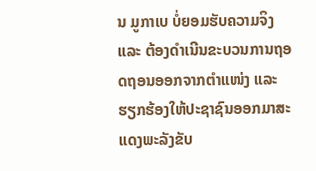ນ ມູກາເບ ບໍ່ຍອມຮັບຄວາມຈິງ ແລະ ຕ້ອງດຳເນີນຂະບວນການຖອດຖອນອອກຈາກຕຳແໜ່ງ ແລະ ຮຽກຮ້ອງໃຫ້ປະຊາຊົນອອກມາສະແດງພະລັງຂັບ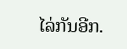ໄລ່ກັນອີກ.